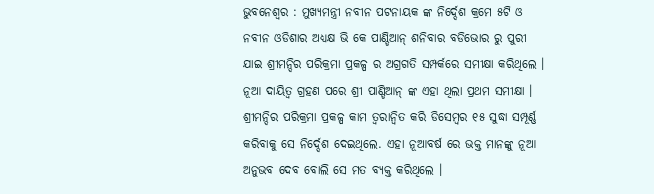ଭୁବନେଶ୍ବର : ମୁଖ୍ୟମନ୍ତ୍ରୀ ନବୀନ ପଟନାୟକ ଙ୍କ ନିର୍ଦ୍ଦେଶ କ୍ରମେ ୫ଟି ଓ ନବୀନ ଓଡିଶାର ଅଧ୍ୟକ୍ଷ ଭି କେ ପାଣ୍ଡିଆନ୍ ଶନିବାର ବଡିଭୋର ରୁ ପୁରୀ ଯାଇ ଶ୍ରୀମନ୍ଦିର ପରିକ୍ରମା ପ୍ରକଳ୍ପ ର ଅଗ୍ରଗତି ସମ୍ପର୍କରେ ସମୀକ୍ଷା କରିଥିଲେ । ନୂଆ ଦାୟିତ୍ଵ ଗ୍ରହଣ ପରେ ଶ୍ରୀ ପାଣ୍ଡିଆନ୍ ଙ୍କ ଏହା ଥିଲା ପ୍ରଥମ ସମୀକ୍ଷା ।
ଶ୍ରୀମନ୍ଦିର ପରିକ୍ରମା ପ୍ରକଳ୍ପ କାମ ତ୍ଵରାନ୍ଵିତ କରି ଡିସେମ୍ବର ୧୫ ସୁଦ୍ଧା ସମ୍ପୂର୍ଣ୍ଣ କରିବାକୁ ସେ ନିର୍ଦ୍ଦେଶ ଦେଇଥିଲେ. ଏହା ନୂଆବର୍ଷ ରେ ଭକ୍ତ ମାନଙ୍କୁ ନୂଆ ଅନୁଭବ ଦେବ ବୋଲି ସେ ମତ ବ୍ୟକ୍ତ କରିଥିଲେ ।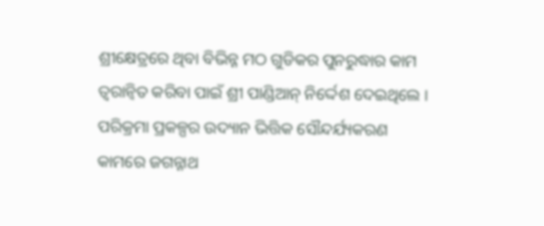ଶ୍ରୀକ୍ଷେତ୍ରରେ ଥିବା ବିଭିନ୍ନ ମଠ ଗୁଡିକର ପୁନରୁଦ୍ଧାର କାମ ତ୍ୱରାନ୍ୱିତ କରିବା ପାଇଁ ଶ୍ରୀ ପାଣ୍ଡିଆନ୍ ନିର୍ଦ୍ଦେଶ ଦେଇଥିଲେ । ପରିକ୍ରମା ପ୍ରକଳ୍ପର ଉଦ୍ୟାନ ଭିତ୍ତିକ ସୌନ୍ଦର୍ଯ୍ୟକରଣ କାମରେ ଜଗନ୍ନାଥ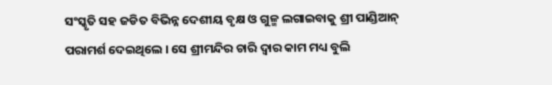ସଂସ୍କୃତି ସହ ଜଡିତ ବିଭିନ୍ନ ଦେଶୀୟ ବୃକ୍ଷ ଓ ଗୁଳ୍ମ ଲଗାଇବାକୁ ଶ୍ରୀ ପାଣ୍ଡିଆନ୍ ପରାମର୍ଶ ଦେଇଥିଲେ । ସେ ଶ୍ରୀମନ୍ଦିର ଚାରି ଦ୍ଵାର କାମ ମଧ୍ୟ ବୁଲି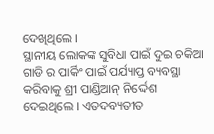ଦେଖିଥିଲେ ।
ସ୍ଥାନୀୟ ଲୋକଙ୍କ ସୁବିଧା ପାଇଁ ଦୁଇ ଚକିଆ ଗାଡି ର ପାର୍କିଂ ପାଇଁ ପର୍ଯ୍ୟାପ୍ତ ବ୍ୟବସ୍ଥା କରିବାକୁ ଶ୍ରୀ ପାଣ୍ଡିଆନ୍ ନିର୍ଦ୍ଦେଶ ଦେଇଥିଲେ । ଏତଦବ୍ୟତୀତ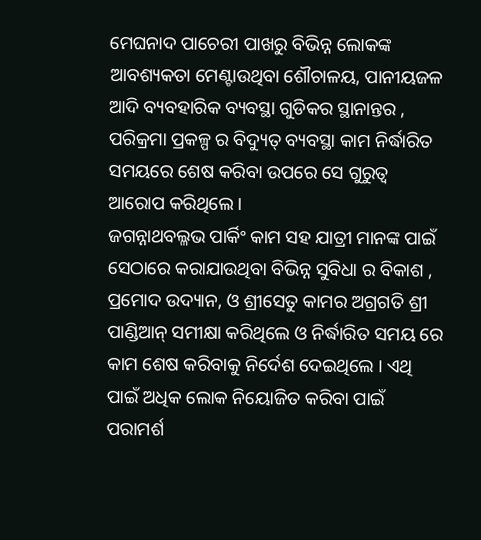ମେଘନାଦ ପାଚେରୀ ପାଖରୁ ବିଭିନ୍ନ ଲୋକଙ୍କ ଆବଶ୍ୟକତା ମେଣ୍ଟାଉଥିବା ଶୌଚାଳୟ, ପାନୀୟଜଳ ଆଦି ବ୍ୟବହାରିକ ବ୍ୟବସ୍ଥା ଗୁଡିକର ସ୍ଥାନାନ୍ତର , ପରିକ୍ରମା ପ୍ରକଳ୍ପ ର ବିଦ୍ୟୁତ୍ ବ୍ୟବସ୍ଥା କାମ ନିର୍ଦ୍ଧାରିତ ସମୟରେ ଶେଷ କରିବା ଉପରେ ସେ ଗୁରୁତ୍ଵ ଆରୋପ କରିଥିଲେ ।
ଜଗନ୍ନାଥବଲ୍ଳଭ ପାର୍କିଂ କାମ ସହ ଯାତ୍ରୀ ମାନଙ୍କ ପାଇଁ ସେଠାରେ କରାଯାଉଥିବା ବିଭିନ୍ନ ସୁବିଧା ର ବିକାଶ , ପ୍ରମୋଦ ଉଦ୍ୟାନ, ଓ ଶ୍ରୀସେତୁ କାମର ଅଗ୍ରଗତି ଶ୍ରୀ ପାଣ୍ଡିଆନ୍ ସମୀକ୍ଷା କରିଥିଲେ ଓ ନିର୍ଦ୍ଧାରିତ ସମୟ ରେ କାମ ଶେଷ କରିବାକୁ ନିର୍ଦେଶ ଦେଇଥିଲେ । ଏଥି ପାଇଁ ଅଧିକ ଲୋକ ନିୟୋଜିତ କରିବା ପାଇଁ ପରାମର୍ଶ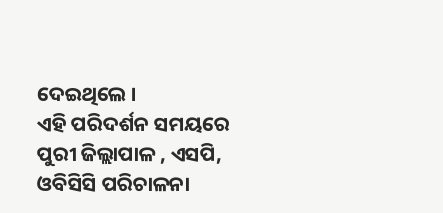ଦେଇଥିଲେ ।
ଏହି ପରିଦର୍ଶନ ସମୟରେ ପୁରୀ ଜିଲ୍ଲାପାଳ , ଏସପି, ଓବିସିସି ପରିଚାଳନା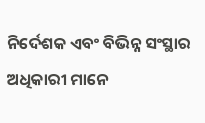ନିର୍ଦେଶକ ଏବଂ ବିଭିନ୍ନ ସଂସ୍ଥାର ଅଧିକାରୀ ମାନେ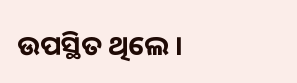ଉପସ୍ଥିତ ଥିଲେ ।